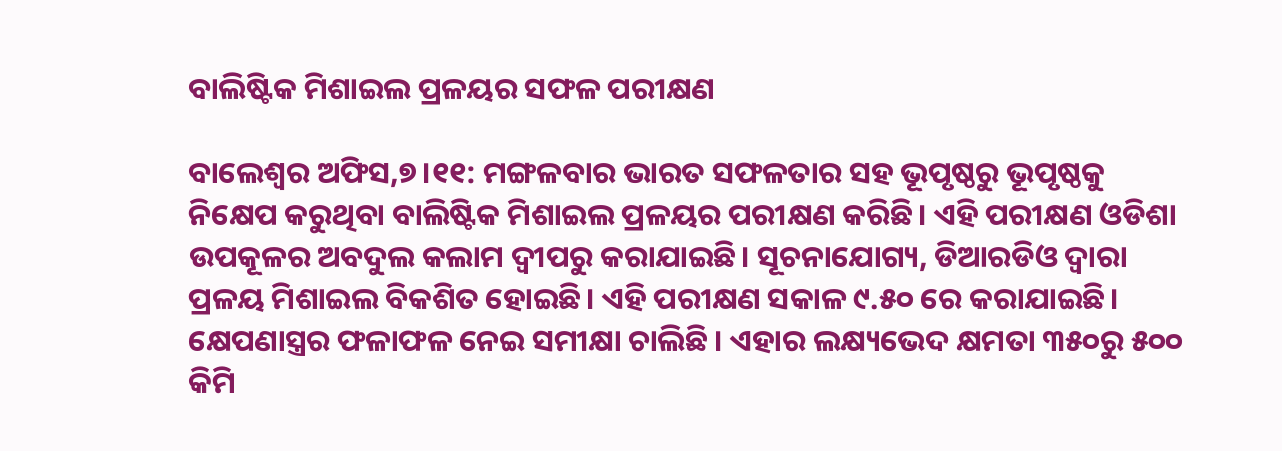ବାଲିଷ୍ଟିକ ମିଶାଇଲ ପ୍ରଳୟର ସଫଳ ପରୀକ୍ଷଣ

ବାଲେଶ୍ବର ଅଫିସ,୭।୧୧: ମଙ୍ଗଳବାର ଭାରତ ସଫଳତାର ସହ ଭୂପୃଷ୍ଠରୁ ଭୂପୃଷ୍ଠକୁ ନିକ୍ଷେପ କରୁଥିବା ବାଲିଷ୍ଟିକ ମିଶାଇଲ ପ୍ରଳୟର ପରୀକ୍ଷଣ କରିଛି। ଏହି ପରୀକ୍ଷଣ ଓଡିଶା ଉପକୂଳର ଅବଦୁଲ କଲାମ ଦ୍ୱୀପରୁ କରାଯାଇଛି। ସୂଚନାଯୋଗ୍ୟ, ଡିଆରଡିଓ ଦ୍ୱାରା ପ୍ରଳୟ ମିଶାଇଲ ବିକଶିତ ହୋଇଛି। ଏହି ପରୀକ୍ଷଣ ସକାଳ ୯.୫୦ ରେ କରାଯାଇଛି। କ୍ଷେପଣାସ୍ତ୍ରର ଫଳାଫଳ ନେଇ ସମୀକ୍ଷା ଚାଲିଛି । ଏହାର ଲକ୍ଷ୍ୟଭେଦ କ୍ଷମତା ୩୫୦ରୁ ୫୦୦ କିମି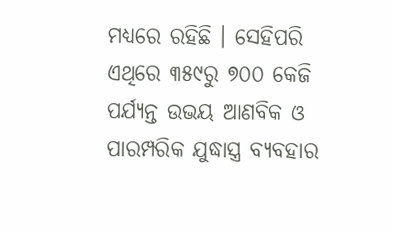ମଧ୍ୟରେ ରହିଛି । ସେହିପରି ଏଥିରେ ୩୫୯ରୁ ୭୦୦ କେଜି ପର୍ଯ୍ୟନ୍ତ ଉଭୟ ଆଣବିକ ଓ ପାରମ୍ପରିକ ଯୁଦ୍ଧାସ୍ତ୍ର ବ୍ୟବହାର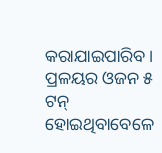କରାଯାଇପାରିବ । ପ୍ରଳୟର ଓଜନ ୫ ଟନ୍‌ ହୋଇଥିବାବେଳେ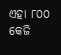ଏହା ୮୦୦ କେଜି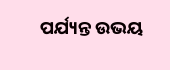ପର୍ଯ୍ୟନ୍ତ ଉଭୟ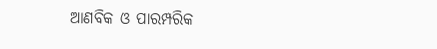ଆଣବିକ ଓ ପାରମ୍ପରିକ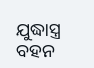ଯୁଦ୍ଧାସ୍ତ୍ର ବହନ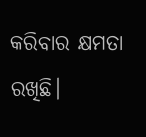କରିବାର କ୍ଷମତା ରଖିଛି।